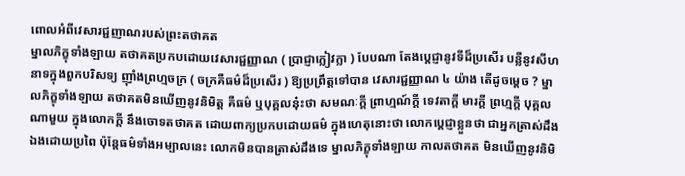ពោលអំពីវេសារជ្ជញាណរបស់ព្រះតថាគត
ម្នាលភិក្ខុទាំងឡាយ តថាគតប្រកបដោយវេសារជ្ជញ្ញាណ ( ប្រាជ្ញាក្លៀវក្លា ) បែបណា តែងប្ដេជ្ញានូវទីដ៏ប្រសើរ បន្លឺនូវសីហនាទក្នុងពួកបរិសទ្យ ញ៉ាំងព្រហ្មចក្រ ( ចក្រគឺធម៌ដ៏ប្រសើរ ) ឱ្យប្រព្រឹត្តទៅបាន វេសារជ្ជញ្ញាណ ៤ យ៉ាង តើដូចម្ដេច ? ម្នាលភិក្ខុទាំងឡាយ តថាគតមិនឃើញនូវនិមិត្ត គឺធម៌ ឬបុគ្គលនុ៎ះថា សមណៈក្ដី ព្រាហ្មណ៍ក្ដី ទេវតាក្ដី មារក្ដី ព្រហ្មក្ដី បុគ្គលណាមួយ ក្នុងលោកក្ដី នឹងចោទតថាគត ដោយពាក្យប្រកបដោយធម៌ ក្នុងហេតុនោះថា លោកប្ដេជ្ញាខ្លួនថា ជាអ្នកត្រាស់ដឹងឯងដោយប្រពៃ ប៉ុន្តែធម៌ទាំងអម្បាលនេះ លោកមិនបានត្រាស់ដឹងទេ ម្នាលភិក្ខុទាំងឡាយ កាលតថាគត មិនឃើញនូវនិមិ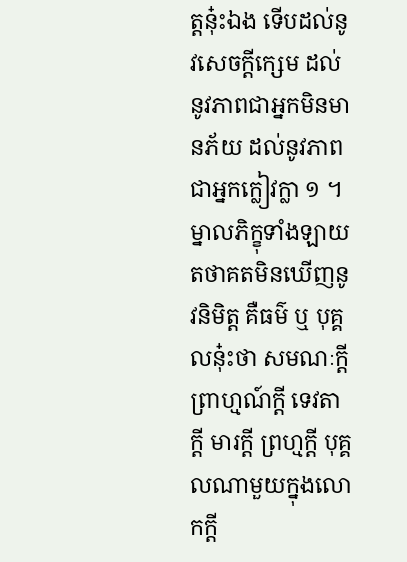ត្តនុ៎ះឯង ទើបដល់នូវសេចក្ដីក្សេម ដល់នូវភាពជាអ្នកមិនមានភ័យ ដល់នូវភាពជាអ្នកក្លៀវក្លា ១ ។
ម្នាលភិក្ខុទាំងឡាយ តថាគតមិនឃើញនូវនិមិត្ត គឺធម៌ ឬ បុគ្គលនុ៎ះថា សមណៈក្ដី ព្រាហ្មណ៍ក្ដី ទេវតាក្ដី មារក្ដី ព្រហ្មក្ដី បុគ្គលណាមួយក្នុងលោកក្ដី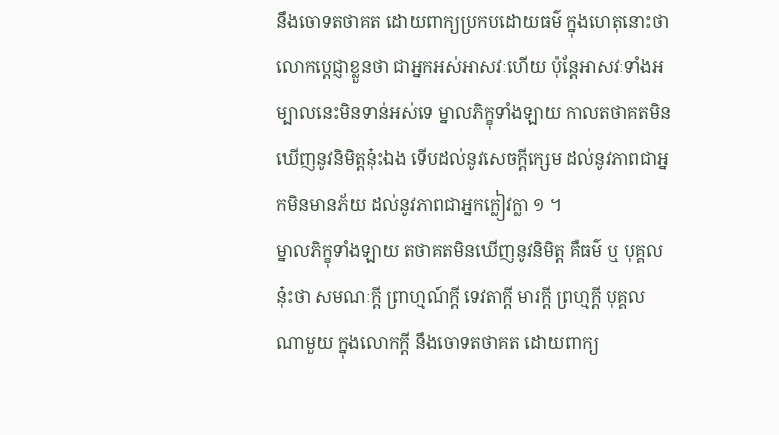នឹងចោទតថាគត ដោយពាក្យប្រកបដោយធម៌ ក្នុងហេតុនោះថា លោកប្ដេជ្ញាខ្លួនថា ជាអ្នកអស់អាសវៈហើយ ប៉ុន្តែអាសវៈទាំងអម្បាលនេះមិនទាន់អស់ទេ ម្នាលភិក្ខុទាំងឡាយ កាលតថាគតមិនឃើញនូវនិមិត្តនុ៎ះឯង ទើបដល់នូវសេចក្ដីក្សេម ដល់នូវភាពជាអ្នកមិនមានភ័យ ដល់នូវភាពជាអ្នកក្លៀវក្លា ១ ។
ម្នាលភិក្ខុទាំងឡាយ តថាគតមិនឃើញនូវនិមិត្ត គឺធម៌ ឬ បុគ្គលនុ៎ះថា សមណៈក្ដី ព្រាហ្មណ៍ក្ដី ទេវតាក្ដី មារក្ដី ព្រហ្មក្ដី បុគ្គលណាមួយ ក្នុងលោកក្ដី នឹងចោទតថាគត ដោយពាក្យ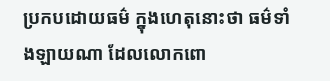ប្រកបដោយធម៌ ក្នុងហេតុនោះថា ធម៌ទាំងឡាយណា ដែលលោកពោ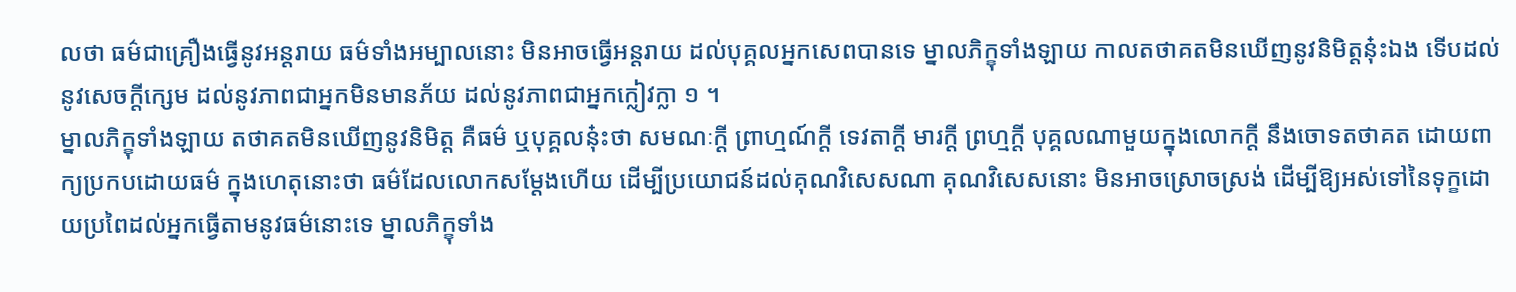លថា ធម៌ជាគ្រឿងធ្វើនូវអន្តរាយ ធម៌ទាំងអម្បាលនោះ មិនអាចធ្វើអន្តរាយ ដល់បុគ្គលអ្នកសេពបានទេ ម្នាលភិក្ខុទាំងឡាយ កាលតថាគតមិនឃើញនូវនិមិត្តនុ៎ះឯង ទើបដល់នូវសេចក្ដីក្សេម ដល់នូវភាពជាអ្នកមិនមានភ័យ ដល់នូវភាពជាអ្នកក្លៀវក្លា ១ ។
ម្នាលភិក្ខុទាំងឡាយ តថាគតមិនឃើញនូវនិមិត្ត គឺធម៌ ឬបុគ្គលនុ៎ះថា សមណៈក្ដី ព្រាហ្មណ៍ក្ដី ទេវតាក្ដី មារក្ដី ព្រហ្មក្ដី បុគ្គលណាមួយក្នុងលោកក្ដី នឹងចោទតថាគត ដោយពាក្យប្រកបដោយធម៌ ក្នុងហេតុនោះថា ធម៌ដែលលោកសម្ដែងហើយ ដើម្បីប្រយោជន៍ដល់គុណវិសេសណា គុណវិសេសនោះ មិនអាចស្រោចស្រង់ ដើម្បីឱ្យអស់ទៅនៃទុក្ខដោយប្រពៃដល់អ្នកធ្វើតាមនូវធម៌នោះទេ ម្នាលភិក្ខុទាំង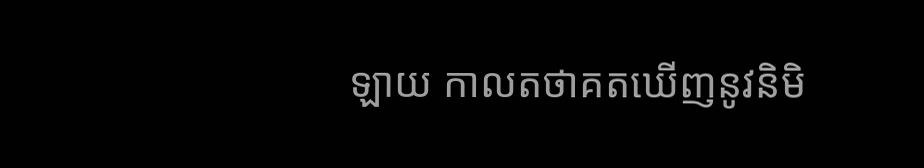ឡាយ កាលតថាគតឃើញនូវនិមិ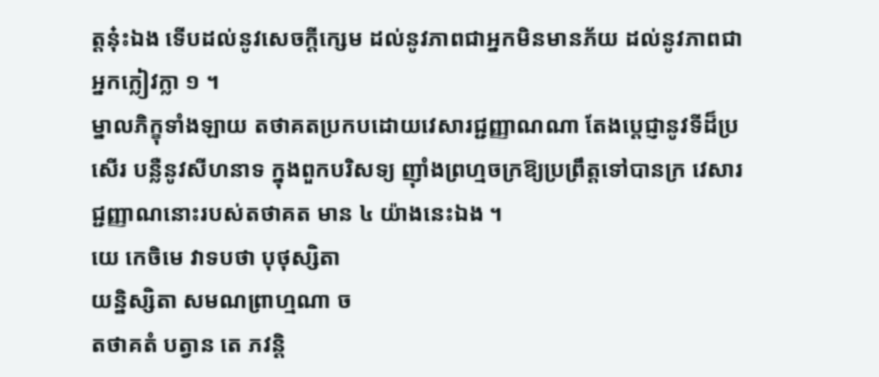ត្តនុ៎ះឯង ទើបដល់នូវសេចក្ដីក្សេម ដល់នូវភាពជាអ្នកមិនមានភ័យ ដល់នូវភាពជាអ្នកក្លៀវក្លា ១ ។
ម្នាលភិក្ខុទាំងឡាយ តថាគតប្រកបដោយវេសារជ្ជញ្ញាណណា តែងប្ដេជ្ញានូវទីដ៏ប្រសើរ បន្លឺនូវសីហនាទ ក្នុងពួកបរិសទ្យ ញ៉ាំងព្រហ្មចក្រឱ្យប្រព្រឹត្តទៅបានក្រ វេសារជ្ជញ្ញាណនោះរបស់តថាគត មាន ៤ យ៉ាងនេះឯង ។
យេ កេចិមេ វាទបថា បុថុស្សិតា
យន្និស្សិតា សមណព្រាហ្មណា ច
តថាគតំ បត្វាន តេ ភវន្តិ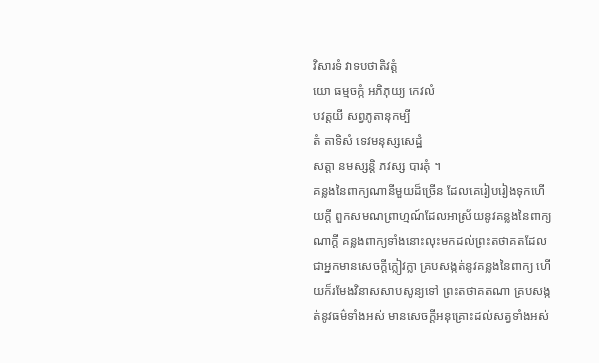វិសារទំ វាទបថាតិវត្តំ
យោ ធម្មចក្កំ អភិភុយ្យ កេវលំ
បវត្តយី សព្វភូតានុកម្បី
តំ តាទិសំ ទេវមនុស្សសេដ្ឋំ
សត្តា នមស្សន្តិ ភវស្ស បារគុំ ។
គន្លងនៃពាក្យណានីមួយដ៏ច្រើន ដែលគេរៀបរៀងទុកហើយក្ដី ពួកសមណព្រាហ្មណ៍ដែលអាស្រ័យនូវគន្លងនៃពាក្យណាក្ដី គន្លងពាក្យទាំងនោះលុះមកដល់ព្រះតថាគតដែលជាអ្នកមានសេចក្ដីក្លៀវក្លា គ្របសង្កត់នូវគន្លងនៃពាក្យ ហើយក៏រមែងវិនាសសាបសូន្យទៅ ព្រះតថាគតណា គ្របសង្កត់នូវធម៌ទាំងអស់ មានសេចក្ដីអនុគ្រោះដល់សត្វទាំងអស់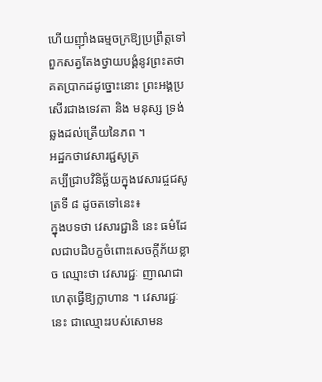ហើយញ៉ាំងធម្មចក្រឱ្យប្រព្រឹត្តទៅ ពួកសត្វតែងថ្វាយបង្គំនូវព្រះតថាគតប្រាកដដូច្នោះនោះ ព្រះអង្គប្រសើរជាងទេវតា និង មនុស្ស ទ្រង់ឆ្លងដល់ត្រើយនៃភព ។
អដ្ឋកថាវេសារជ្ជសូត្រ
គប្បីជ្រាបវិនិច្ឆ័យក្នុងវេសារជ្ចជសូត្រទី ៨ ដូចតទៅនេះ៖
ក្នុងបទថា វេសារជ្ជានិ នេះ ធម៌ដែលជាបដិបក្ខចំពោះសេចក្ដីភ័យខ្លាច ឈ្មោះថា វេសារជ្ជៈ ញាណជាហេតុធ្វើឱ្យក្លាហាន ។ វេសារជ្ជៈនេះ ជាឈ្មោះរបស់សោមន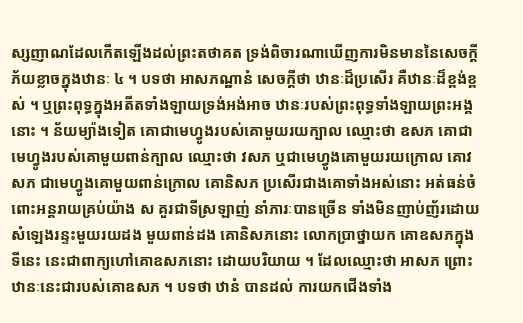ស្សញាណដែលកើតឡើងដល់ព្រះតថាគត ទ្រង់ពិចារណាឃើញការមិនមាននៃសេចក្ដីភ័យខ្លាចក្នុងឋានៈ ៤ ។ បទថា អាសភណ្ឋានំ សេចក្ដីថា ឋានៈដ៏ប្រសើរ គឺឋានៈដ៏ខ្ពង់ខ្ពស់ ។ ឬព្រះពុទ្ធក្នុងអតីតទាំងឡាយទ្រង់អង់អាច ឋានៈរបស់ព្រះពុទ្ធទាំងឡាយព្រះអង្គនោះ ។ ន័យម្យ៉ាងទៀត គោជាមេហ្វូងរបស់គោមួយរយក្បាល ឈ្មោះថា ឧសភ គោជាមេហ្វូងរបស់គោមួយពាន់ក្បាល ឈ្មោះថា វសភ ឬជាមេហ្វូងគោមួយរយក្រោល គោវសភ ជាមេហ្វូងគោមួយពាន់ក្រោល គោនិសភ ប្រសើរជាងគោទាំងអស់នោះ អត់ធន់ចំពោះអន្តរាយគ្រប់យ៉ាង ស គួរជាទីស្រឡាញ់ នាំភារៈបានច្រើន ទាំងមិនញាប់ញ័រដោយសំឡេងរន្ទះមួយរយដង មួយពាន់ដង គោនិសភនោះ លោកប្រាថ្នាយក គោឧសភក្នុងទីនេះ នេះជាពាក្យហៅគោឧសភនោះ ដោយបរិយាយ ។ ដែលឈ្មោះថា អាសភ ព្រោះឋានៈនេះជារបស់គោឧសភ ។ បទថា ឋានំ បានដល់ ការយកជើងទាំង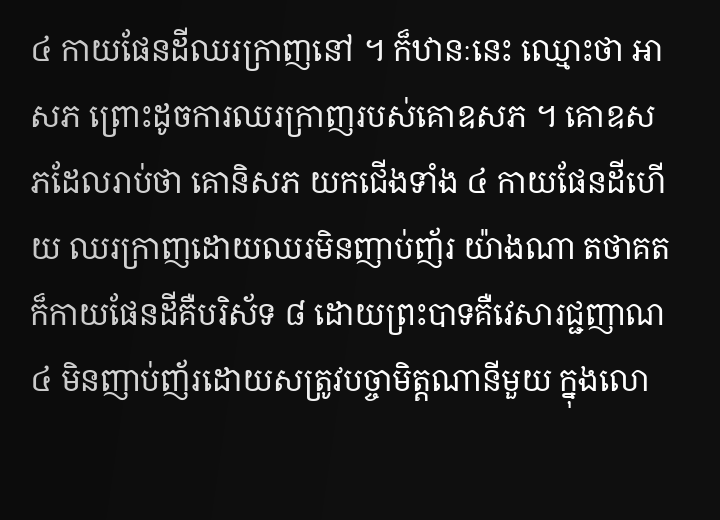៤ កាយផែនដីឈរក្រាញនៅ ។ ក៏ឋានៈនេះ ឈ្មោះថា អាសភ ព្រោះដូចការឈរក្រាញរបស់គោឧសភ ។ គោឧសភដែលរាប់ថា គោនិសភ យកជើងទាំង ៤ កាយផែនដីហើយ ឈរក្រាញដោយឈរមិនញាប់ញ័រ យ៉ាងណា តថាគតក៏កាយផែនដីគឺបរិស័ទ ៨ ដោយព្រះបាទគឺវេសារជ្ជញាណ ៤ មិនញាប់ញ័រដោយសត្រូវបច្ចាមិត្តណានីមួយ ក្នុងលោ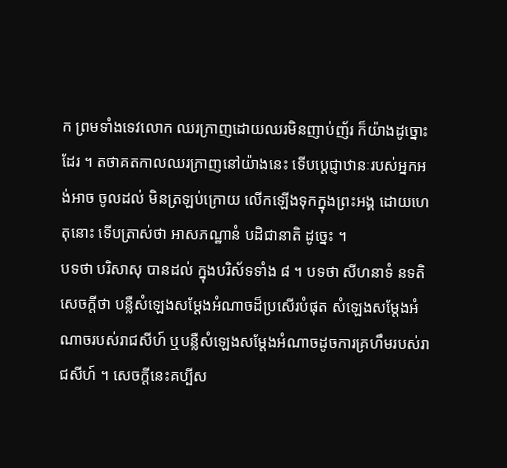ក ព្រមទាំងទេវលោក ឈរក្រាញដោយឈរមិនញាប់ញ័រ ក៏យ៉ាងដូច្នោះដែរ ។ តថាគតកាលឈរក្រាញនៅយ៉ាងនេះ ទើបប្ដេជ្ញាឋានៈរបស់អ្នកអង់អាច ចូលដល់ មិនត្រឡប់ក្រោយ លើកឡើងទុកក្នុងព្រះអង្គ ដោយហេតុនោះ ទើបត្រាស់ថា អាសភណ្ឋានំ បដិជានាតិ ដូច្នេះ ។
បទថា បរិសាសុ បានដល់ ក្នុងបរិស័ទទាំង ៨ ។ បទថា សីហនាទំ នទតិ សេចក្ដីថា បន្លឺសំឡេងសម្ដែងអំណាចដ៏ប្រសើរបំផុត សំឡេងសម្ដែងអំណាចរបស់រាជសីហ៍ ឬបន្លឺសំឡេងសម្ដែងអំណាចដូចការគ្រហឹមរបស់រាជសីហ៍ ។ សេចក្ដីនេះគប្បីស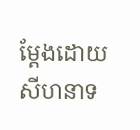ម្ដែងដោយសីហនាទ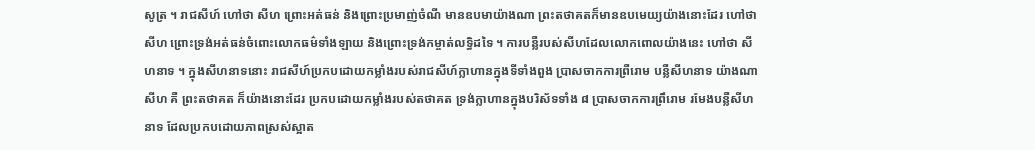សូត្រ ។ រាជសីហ៍ ហៅថា សីហ ព្រោះអត់ធន់ និងព្រោះប្រមាញ់ចំណី មានឧបមាយ៉ាងណា ព្រះតថាគតក៏មានឧបមេយ្យយ៉ាងនោះដែរ ហៅថា សីហ ព្រោះទ្រង់អត់ធន់ចំពោះលោកធម៌ទាំងឡាយ និងព្រោះទ្រង់កម្ចាត់លទ្ធិដទៃ ។ ការបន្លឺរបស់សីហដែលលោកពោលយ៉ាងនេះ ហៅថា សីហនាទ ។ ក្នុងសីហនាទនោះ រាជសីហ៍ប្រកបដោយកម្លាំងរបស់រាជសីហ៍ក្លាហានក្នុងទីទាំងពួង ប្រាសចាកការព្រឺរោម បន្លឺសីហនាទ យ៉ាងណា សីហ គឺ ព្រះតថាគត ក៏យ៉ាងនោះដែរ ប្រកបដោយកម្លាំងរបស់តថាគត ទ្រង់ក្លាហានក្នុងបរិស័ទទាំង ៨ ប្រាសចាកការព្រឹរោម រមែងបន្លឺសីហនាទ ដែលប្រកបដោយភាពស្រស់ស្អាត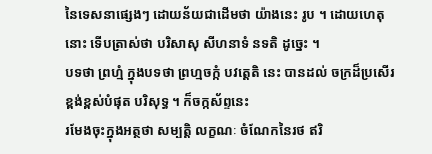នៃទេសនាផ្សេងៗ ដោយន័យជាដើមថា យ៉ាងនេះ រូប ។ ដោយហេតុនោះ ទើបត្រាស់ថា បរិសាសុ សីហនាទំ នទតិ ដូច្នេះ ។
បទថា ព្រហ្មំ ក្នុងបទថា ព្រហ្មចក្កំ បវត្តេតិ នេះ បានដល់ ចក្រដ៏ប្រសើរខ្ពង់ខ្ពស់បំផុត បរិសុទ្ធ ។ ក៏ចក្កស័ព្ទនេះ
រមែងចុះក្នុងអត្ថថា សម្បត្តិ លក្ខណៈ ចំណែកនៃរថ ឥរិ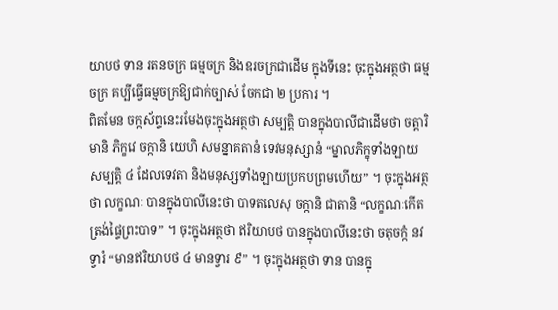យាបថ ទាន រតនចក្រ ធម្មចក្រ និងឧរចក្រជាដើម ក្នុងទីនេះ ចុះក្នុងអត្ថថា ធម្មចក្រ គប្បីធ្វើធម្មចក្រឱ្យជាក់ច្បាស់ ចែកជា ២ ប្រការ ។
ពិតមែន ចក្កស័ព្ទនេះរមែងចុះក្នុងអត្ថថា សម្បត្តិ បានក្នុងបាលីជាដើមថា ចត្តារិមានិ ភិក្ខវេ ចក្កានិ យេហិ សមន្នាគតានំ ទេវមនុស្សានំ “ម្នាលភិក្ខុទាំងឡាយ សម្បត្តិ ៤ ដែលទេវតា និងមនុស្សទាំងឡាយប្រកបព្រមហើយ” ។ ចុះក្នុងអត្ថថា លក្ខណៈ បានក្នុងបាលីនេះថា បាទតលេសុ ចក្កានិ ជាតានិ “លក្ខណៈកើតត្រង់ផ្ទៃព្រះបាទ” ។ ចុះក្នុងអត្ថថា ឥរិយាបថ បានក្នុងបាលីនេះថា ចតុចក្កំ នវទ្វារំ “មានឥរិយាបថ ៤ មានទ្វារ ៩” ។ ចុះក្នុងអត្ថថា ទាន បានក្នុ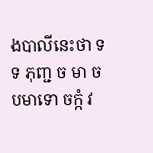ងបាលីនេះថា ទទ ភុញ្ជ ច មា ច បមាទោ ចក្កំ វ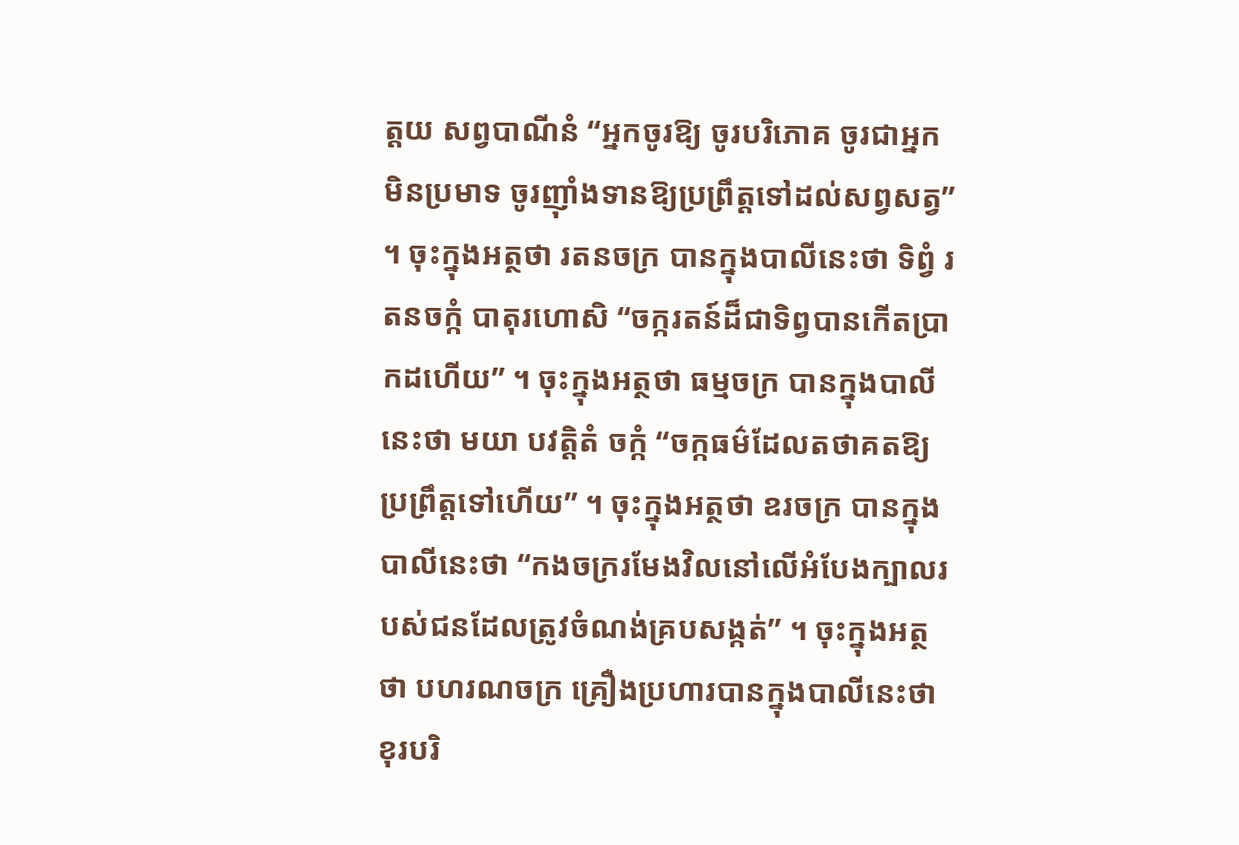ត្តយ សព្វបាណីនំ “អ្នកចូរឱ្យ ចូរបរិភោគ ចូរជាអ្នកមិនប្រមាទ ចូរញ៉ាំងទានឱ្យប្រព្រឹត្តទៅដល់សព្វសត្វ” ។ ចុះក្នុងអត្ថថា រតនចក្រ បានក្នុងបាលីនេះថា ទិព្វំ រតនចក្កំ បាតុរហោសិ “ចក្ករតន៍ដ៏ជាទិព្វបានកើតប្រាកដហើយ” ។ ចុះក្នុងអត្ថថា ធម្មចក្រ បានក្នុងបាលីនេះថា មយា បវត្តិតំ ចក្កំ “ចក្កធម៌ដែលតថាគតឱ្យប្រព្រឹត្តទៅហើយ” ។ ចុះក្នុងអត្ថថា ឧរចក្រ បានក្នុងបាលីនេះថា “កងចក្ររមែងវិលនៅលើអំបែងក្បាលរបស់ជនដែលត្រូវចំណង់គ្របសង្កត់” ។ ចុះក្នុងអត្ថថា បហរណចក្រ គ្រឿងប្រហារបានក្នុងបាលីនេះថា ខុរបរិ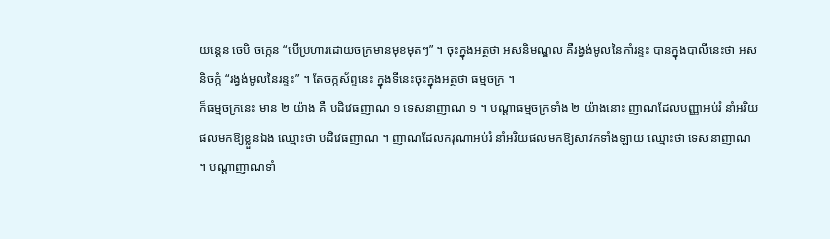យន្តេន ចេបិ ចក្កេន “បើប្រហារដោយចក្រមានមុខមុតៗ” ។ ចុះក្នុងអត្ថថា អសនិមណ្ឌល គឺរង្វង់មូលនៃកាំរន្ទះ បានក្នុងបាលីនេះថា អសនិចក្កំ “រង្វង់មូលនៃរន្ទះ” ។ តែចក្កស័ព្ទនេះ ក្នុងទីនេះចុះក្នុងអត្ថថា ធម្មចក្រ ។
ក៏ធម្មចក្រនេះ មាន ២ យ៉ាង គឺ បដិវេធញាណ ១ ទេសនាញាណ ១ ។ បណ្ដាធម្មចក្រទាំង ២ យ៉ាងនោះ ញាណដែលបញ្ញាអប់រំ នាំអរិយផលមកឱ្យខ្លួនឯង ឈ្មោះថា បដិវេធញាណ ។ ញាណដែលករុណាអប់រំ នាំអរិយផលមកឱ្យសាវកទាំងឡាយ ឈ្មោះថា ទេសនាញាណ ។ បណ្ដាញាណទាំ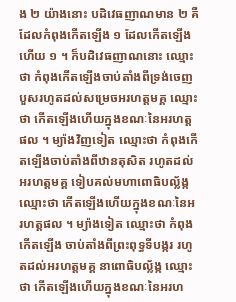ង ២ យ៉ាងនោះ បដិវេធញាណមាន ២ គឺ ដែលកំពុងកើតឡើង ១ ដែលកើតឡើងហើយ ១ ។ ក៏បដិវេធញាណនោះ ឈ្មោះថា កំពុងកើតឡើងចាប់តាំងពីទ្រង់ចេញបួសរហូតដល់សម្រេចអរហត្តមគ្គ ឈ្មោះថា កើតឡើងហើយក្នុងខណៈនៃអរហត្តផល ។ ម្យ៉ាងវិញទៀត ឈ្មោះថា កំពុងកើតឡើងចាប់តាំងពីឋានតុសិត រហូតដល់អរហត្តមគ្គ ទៀបគល់មហាពោធិបល្ល័ង្ក ឈ្មោះថា កើតឡើងហើយក្នុងខណៈនៃអរហត្តផល ។ ម្យ៉ាងទៀត ឈ្មោះថា កំពុងកើតឡើង ចាប់តាំងពីព្រះពុទ្ធទីបង្ករ រហូតដល់អរហត្តមគ្គ នាពោធិបល្ល័ង្ក ឈ្មោះថា កើតឡើងហើយក្នុងខណៈនៃអរហ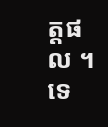ត្តផល ។ ទេ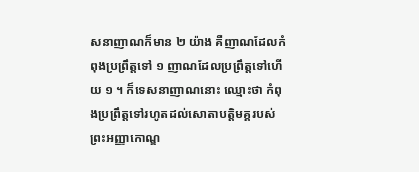សនាញាណក៏មាន ២ យ៉ាង គឺញាណដែលកំពុងប្រព្រឹត្តទៅ ១ ញាណដែលប្រព្រឹត្តទៅហើយ ១ ។ ក៏ទេសនាញាណនោះ ឈ្មោះថា កំពុងប្រព្រឹត្តទៅរហូតដល់សោតាបត្តិមគ្គរបស់ព្រះអញ្ញាកោណ្ឌ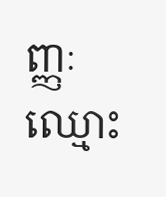ញ្ញៈ ឈ្មោះ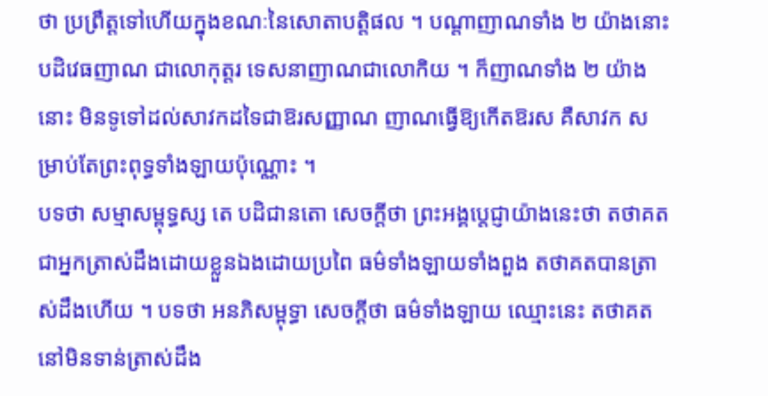ថា ប្រព្រឹត្តទៅហើយក្នុងខណៈនៃសោតាបត្តិផល ។ បណ្ដាញាណទាំង ២ យ៉ាងនោះ បដិវេធញាណ ជាលោកុត្តរ ទេសនាញាណជាលោកិយ ។ ក៏ញាណទាំង ២ យ៉ាងនោះ មិនទូទៅដល់សាវកដទៃជាឱរសញ្ញាណ ញាណធ្វើឱ្យកើតឱរស គឺសាវក សម្រាប់តែព្រះពុទ្ធទាំងឡាយប៉ុណ្ណោះ ។
បទថា សម្មាសម្ពុទ្ធស្ស តេ បដិជានតោ សេចក្ដីថា ព្រះអង្គប្ដេជ្ញាយ៉ាងនេះថា តថាគតជាអ្នកត្រាស់ដឹងដោយខ្លួនឯងដោយប្រពៃ ធម៌ទាំងឡាយទាំងពួង តថាគតបានត្រាស់ដឹងហើយ ។ បទថា អនភិសម្ពុទ្ធា សេចក្ដីថា ធម៌ទាំងឡាយ ឈ្មោះនេះ តថាគតនៅមិនទាន់ត្រាស់ដឹង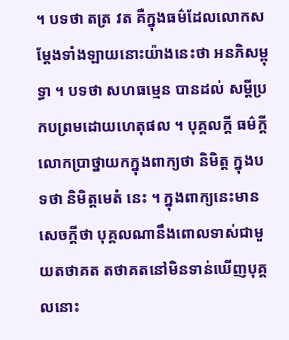។ បទថា តត្រ វត គឺក្នុងធម៌ដែលលោកសម្ដែងទាំងឡាយនោះយ៉ាងនេះថា អនភិសម្ពុទ្ធា ។ បទថា សហធម្មេន បានដល់ សម្ដីប្រកបព្រមដោយហេតុផល ។ បុគ្គលក្ដី ធម៌ក្ដី លោកប្រាថ្នាយកក្នុងពាក្យថា និមិត្ត ក្នុងបទថា និមិត្តមេតំ នេះ ។ ក្នុងពាក្យនេះមានសេចក្ដីថា បុគ្គលណានឹងពោលទាស់ជាមួយតថាគត តថាគតនៅមិនទាន់ឃើញបុគ្គលនោះ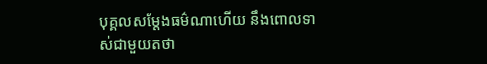បុគ្គលសម្ដែងធម៌ណាហើយ នឹងពោលទាស់ជាមួយតថា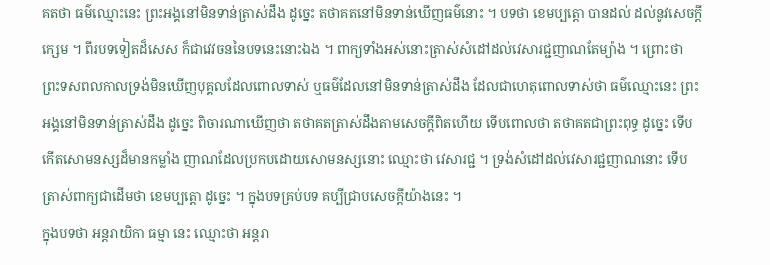គតថា ធម៌ឈ្មោះនេះ ព្រះអង្គនៅមិនទាន់ត្រាស់ដឹង ដូច្នេះ តថាគតនៅមិនទាន់ឃើញធម៌នោះ ។ បទថា ខេមប្បត្តោ បានដល់ ដល់នូវសេចក្ដីក្សេម ។ ពីរបទទៀតដ៏សេស ក៏ជាវេវចននៃបទនេះនោះឯង ។ ពាក្យទាំងអស់នោះត្រាស់សំដៅដល់វេសារជ្ជញាណតែម្យ៉ាង ។ ព្រោះថា ព្រះទសពលកាលទ្រង់មិនឃើញបុគ្គលដែលពោលទាស់ ឬធម៌ដែលនៅមិនទាន់ត្រាស់ដឹង ដែលជាហេតុពោលទាស់ថា ធម៌ឈ្មោះនេះ ព្រះអង្គនៅមិនទាន់ត្រាស់ដឹង ដូច្នេះ ពិចារណាឃើញថា តថាគតត្រាស់ដឹងតាមសេចក្ដីពិតហើយ ទើបពោលថា តថាគតជាព្រះពុទ្ធ ដូច្នេះ ទើបកើតសោមនស្សដ៏មានកម្លាំង ញាណដែលប្រកបដោយសោមនស្សនោះ ឈ្មោះថា វេសារជ្ជ ។ ទ្រង់សំដៅដល់វេសារជ្ជញាណនោះ ទើបត្រាស់ពាក្យជាដើមថា ខេមប្បត្តោ ដូច្នេះ ។ ក្នុងបទគ្រប់បទ គប្បីជ្រាបសេចក្ដីយ៉ាងនេះ ។
ក្នុងបទថា អន្តរាយិកា ធម្មា នេះ ឈ្មោះថា អន្តរា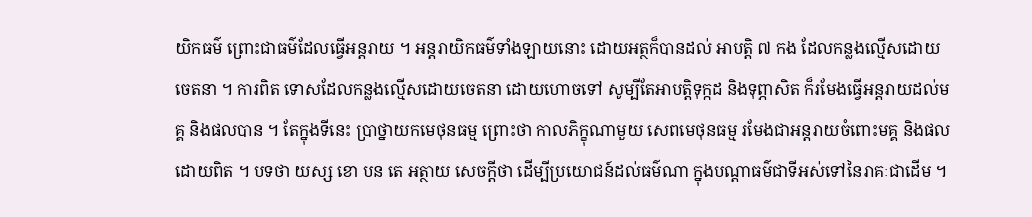យិកធម៌ ព្រោះជាធម៌ដែលធ្វើអន្តរាយ ។ អន្តរាយិកធម៌ទាំងឡាយនោះ ដោយអត្ថក៏បានដល់ អាបត្តិ ៧ កង ដែលកន្លងល្មើសដោយចេតនា ។ ការពិត ទោសដែលកន្លងល្មើសដោយចេតនា ដោយហោចទៅ សូម្បីតែអាបត្តិទុក្កដ និងទុព្ភាសិត ក៏រមែងធ្វើអន្តរាយដល់មគ្គ និងផលបាន ។ តែក្នុងទីនេះ ប្រាថ្នាយកមេថុនធម្ម ព្រោះថា កាលភិក្ខុណាមួយ សេពមេថុនធម្ម រមែងជាអន្តរាយចំពោះមគ្គ និងផលដោយពិត ។ បទថា យស្ស ខោ បន តេ អត្ថាយ សេចក្ដីថា ដើម្បីប្រយោជន៍ដល់ធម៌ណា ក្នុងបណ្ដាធម៌ជាទីអស់ទៅនៃរាគៈជាដើម ។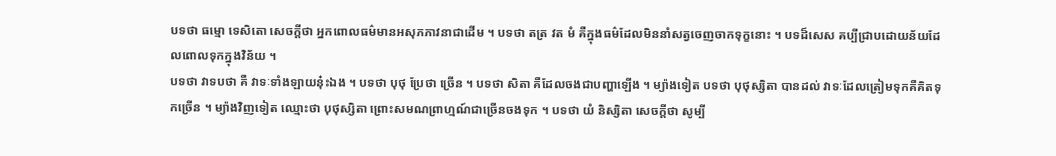បទថា ធម្មោ ទេសិតោ សេចក្ដីថា អ្នកពោលធម៌មានអសុភភាវនាជាដើម ។ បទថា តត្រ វត មំ គឺក្នុងធម៌ដែលមិននាំសត្វចេញចាកទុក្ខនោះ ។ បទដ៏សេស គប្បីជ្រាបដោយន័យដែលពោលទុកក្នុងវិន័យ ។
បទថា វាទបថា គឺ វាទៈទាំងឡាយនុ៎ះឯង ។ បទថា បុថុ ប្រែថា ច្រើន ។ បទថា សិតា គឺដែលចងជាបញ្ហាឡើង ។ ម្យ៉ាងទៀត បទថា បុថុស្សិតា បានដល់ វាទៈដែលត្រៀមទុកគឺគិតទុកច្រើន ។ ម្យ៉ាងវិញទៀត ឈ្មោះថា បុថុស្សិតា ព្រោះសមណព្រាហ្មណ៍ជាច្រើនចងទុក ។ បទថា យំ និស្សិតា សេចក្ដីថា សូម្បី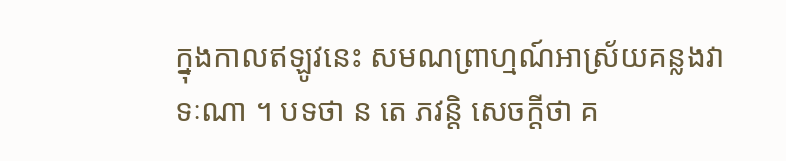ក្នុងកាលឥឡូវនេះ សមណព្រាហ្មណ៍អាស្រ័យគន្លងវាទៈណា ។ បទថា ន តេ ភវន្តិ សេចក្ដីថា គ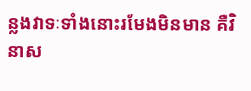ន្លងវាទៈទាំងនោះរមែងមិនមាន គឺវិនាស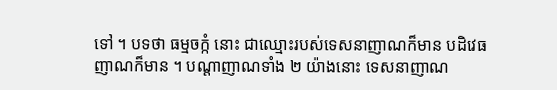ទៅ ។ បទថា ធម្មចក្កំ នោះ ជាឈ្មោះរបស់ទេសនាញាណក៏មាន បដិវេធញាណក៏មាន ។ បណ្ដាញាណទាំង ២ យ៉ាងនោះ ទេសនាញាណ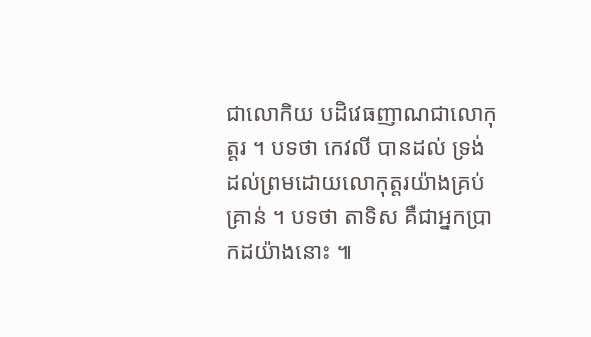ជាលោកិយ បដិវេធញាណជាលោកុត្តរ ។ បទថា កេវលី បានដល់ ទ្រង់ដល់ព្រមដោយលោកុត្តរយ៉ាងគ្រប់គ្រាន់ ។ បទថា តាទិស គឺជាអ្នកប្រាកដយ៉ាងនោះ ៕